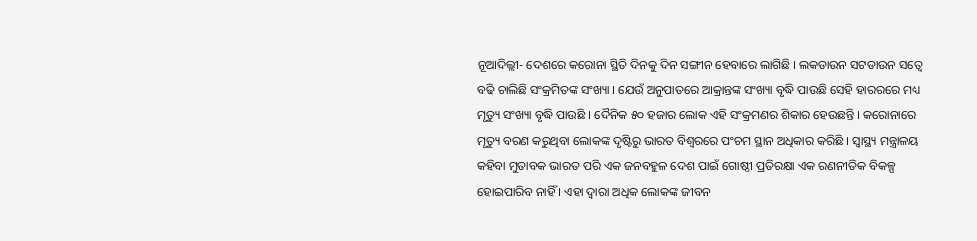ନୂଆଦିଲ୍ଲୀ- ଦେଶରେ କରୋନା ସ୍ଥିତି ଦିନକୁ ଦିନ ସଙ୍ଗୀନ ହେବାରେ ଲାଗିଛି । ଲକଡାଉନ ସଟଡାଉନ ସତ୍ୱେ ବଢି ଚାଲିଛି ସଂକ୍ରମିତଙ୍କ ସଂଖ୍ୟା । ଯେଉଁ ଅନୁପାତରେ ଆକ୍ରାନ୍ତଙ୍କ ସଂଖ୍ୟା ବୃଦ୍ଧି ପାଉଛି ସେହି ହାରରରେ ମଧ୍ୟ ମୃତ୍ୟୁ ସଂଖ୍ୟା ବୃଦ୍ଧି ପାଉଛି । ଦୈନିକ ୫୦ ହଜାର ଲୋକ ଏହି ସଂକ୍ରମଣର ଶିକାର ହେଉଛନ୍ତି । କରୋନାରେ ମୃତ୍ୟୁ ବରଣ କରୁଥିବା ଲୋକଙ୍କ ଦୃଷ୍ଟିରୁ ଭାରତ ବିଶ୍ୱରରେ ପଂଚମ ସ୍ଥାନ ଅଧିକାର କରିଛି । ସ୍ୱାସ୍ଥ୍ୟ ମନ୍ତ୍ରାଳୟ କହିବା ମୁତାବକ ଭାରତ ପରି ଏକ ଜନବହୁଳ ଦେଶ ପାଇଁ ଗୋଷ୍ଠୀ ପ୍ରତିରକ୍ଷା ଏକ ରଣନୀତିକ ବିକଳ୍ପ ହୋଇପାରିବ ନାହିଁ । ଏହା ଦ୍ୱାରା ଅଧିକ ଲୋକଙ୍କ ଜୀବନ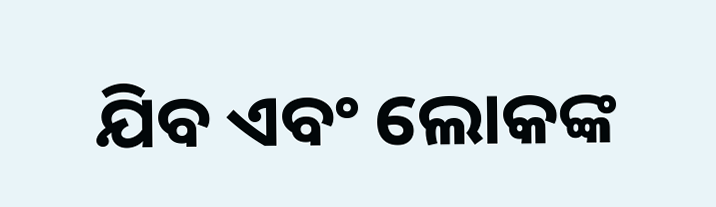ଯିବ ଏବଂ ଲୋକଙ୍କ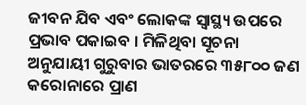ଜୀବନ ଯିବ ଏବଂ ଲୋକଙ୍କ ସ୍ୱାସ୍ଥ୍ୟ ଉପରେ ପ୍ରଭାବ ପକାଇବ । ମିଳିଥିବା ସୂଚନା ଅନୁଯାୟୀ ଗୁରୁବାର ଭାତରରେ ୩୫୮୦୦ ଜଣ କରୋନାରେ ପ୍ରାଣ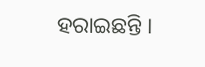ହରାଇଛନ୍ତି ।